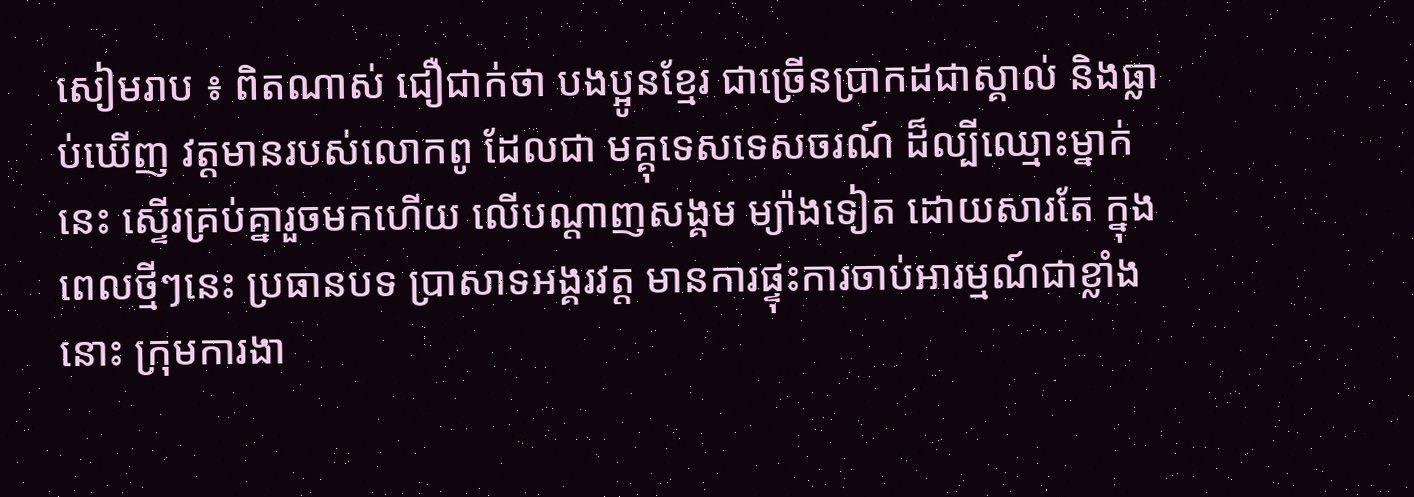សៀមរាប ៖ ពិតណាស់ ជឿជាក់ថា បងប្អូនខ្មែរ ជាច្រើនប្រាកដជាស្គាល់ និងធ្លាប់ឃើញ វត្តមានរបស់លោកពូ ដែលជា មគ្គុទេសទេសចរណ៍ ដ៏ល្បីឈ្មោះម្នាក់នេះ ស្ទើរគ្រប់គ្នារួចមកហើយ លើបណ្តាញសង្គម ម្យ៉ាងទៀត ដោយសារតែ ក្នុងពេលថ្មីៗនេះ ប្រធានបទ ប្រាសាទអង្គរវត្ត មានការផ្ទុះការចាប់អារម្មណ៍ជាខ្លាំងនោះ ក្រុមការងា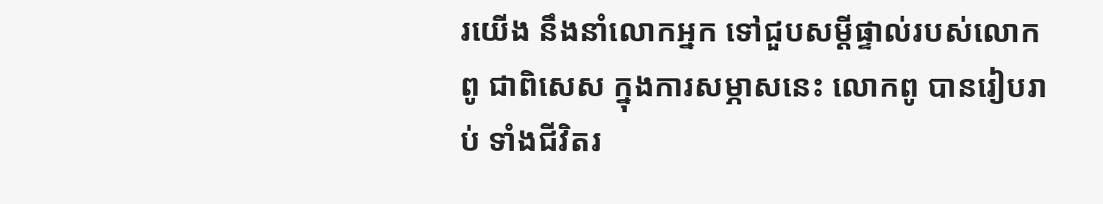រយើង នឹងនាំលោកអ្នក ទៅជួបសម្តីផ្ទាល់របស់លោកពូ ជាពិសេស ក្នុងការសម្ភាសនេះ លោកពូ បានរៀបរាប់ ទាំងជីវិតរ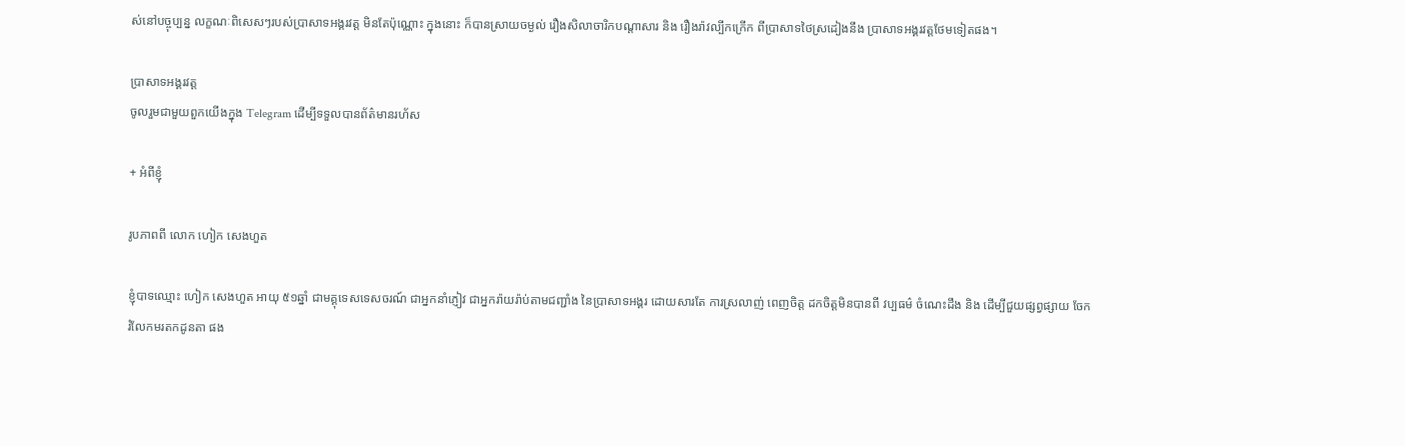ស់នៅបច្ចុប្បន្ន លក្ខណៈពិសេសៗរបស់ប្រាសាទអង្គរវត្ត មិនតែប៉ុណ្ណោះ ក្នុងនោះ ក៏បានស្រាយចម្ងល់ រឿងសិលាចារិកបណ្តាសារ និង រឿងរ៉ាវល្បីកក្រើក ពីប្រាសាទថៃស្រដៀងនឹង ប្រាសាទអង្គរវត្តថែមទៀតផង។

ប្រាសាទអង្គរវត្ត
ចូលរួមជាមួយពួកយើងក្នុង Telegram ដើម្បីទទួលបានព័ត៌មានរហ័ស

+ អំពីខ្ញុំ

រូបភាពពី លោក ហៀក សេងហួត

ខ្ញុំបាទឈ្មោះ ហៀក សេងហួត អាយុ ៥១ឆ្នាំ ជាមគ្គុទេសទេសចរណ៍ ជាអ្នកនាំភ្ញៀវ ជាអ្នករ៉ាយរ៉ាប់តាមជញ្ជាំង នៃប្រាសាទអង្គរ ដោយសារតែ ការស្រលាញ់ ពេញចិត្ត ដកចិត្តមិនបានពី វប្បធម៌ ចំណេះដឹង និង ដើម្បីជួយផ្សព្វផ្សាយ ចែករំលែកមរតកដូនតា ផង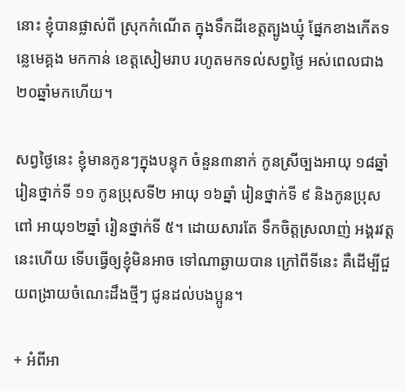នោះ ខ្ញុំបានផ្លាស់ពី ស្រុកកំណើត ក្នុងទឹកដីខេត្តត្បូងឃ្មុំ ផ្នែកខាងកើតទន្លេមេគ្គង មកកាន់ ខេត្តសៀមរាប រហូតមកទល់សព្វថ្ងៃ អស់ពេលជាង ២០ឆ្នាំមកហើយ។

សព្វថ្ងៃនេះ ខ្ញុំមានកូនៗក្នុងបន្ទុក ចំនួន៣នាក់ កូនស្រីច្បងអាយុ ១៨ឆ្នាំ រៀនថ្នាក់ទី ១១ កូនប្រុសទី២ អាយុ ១៦ឆ្នាំ រៀនថ្នាក់ទី ៩ និងកូនប្រុសពៅ អាយុ១២ឆ្នាំ រៀនថ្នាក់ទី ៥។ ដោយសារតែ ទឹកចិត្តស្រលាញ់ អង្គរវត្តនេះហើយ ទើបធ្វើឲ្យខ្ញុំមិនអាច ទៅណាឆ្ងាយបាន ក្រៅពីទីនេះ គឺដើម្បីជួយពង្រាយចំណេះដឹងថ្មីៗ ជូនដល់បងប្អូន។

+ អំពីអា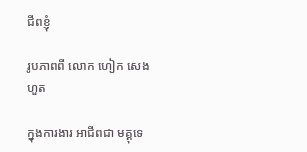ជីពខ្ញុំ

រូបភាពពី លោក ហៀក សេងហួត

ក្នុងការងារ អាជីពជា មគ្គុទេ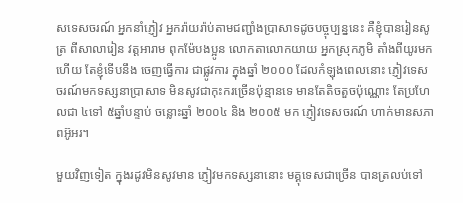សទេសចរណ៍ អ្នកនាំភ្ញៀវ អ្នករ៉ាយរ៉ាប់តាមជញ្ជាំងប្រាសាទដូចបច្ចុប្បន្ននេះ គឺខ្ញុំបានរៀនសូត្រ ពីសាលារៀន វត្តអារាម ពុកម៉ែបងប្អូន លោកតាលោកយាយ អ្នកស្រុកភូមិ តាំងពីយូរមកហើយ តែខ្ញុំទើបនឹង ចេញធ្វើការ ជាផ្លូវការ ក្នុងឆ្នាំ ២០០០ ដែលកំឡុងពេលនោះ ភ្ញៀវទេសចរណ៍មកទស្សនាប្រាសាទ មិនសូវជាកុះករច្រើនប៉ុន្មានទេ មានតែតិចតួចប៉ុណ្ណោះ តែប្រហែលជា ៤ទៅ ៥ឆ្នាំបន្ទាប់ ចន្លោះឆ្នាំ ២០០៤ និង ២០០៥ មក ភ្ញៀវទេសចរណ៍ ហាក់មានសភាពអ៊ូអរ។

មួយវិញទៀត ក្នុងរដូវមិនសូវមាន ភ្ញៀវមកទស្សនានោះ មគ្គុទេសជាច្រើន បានត្រលប់ទៅ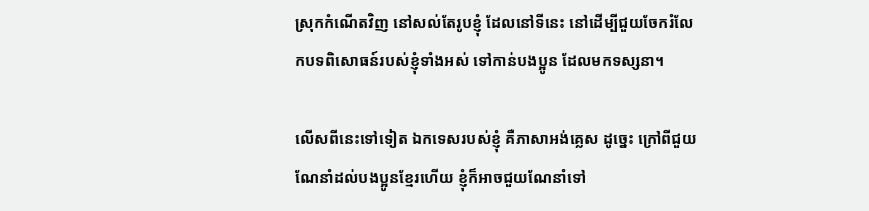ស្រុកកំណើតវិញ នៅសល់តែរូបខ្ញុំ ដែលនៅទីនេះ នៅដើម្បីជួយចែករំលែកបទពិសោធន៍របស់ខ្ញុំទាំងអស់ ទៅកាន់បងប្អូន ដែលមកទស្សនា។

លើសពីនេះទៅទៀត ឯកទេសរបស់ខ្ញុំ គឺភាសាអង់គ្លេស ដូច្នេះ ក្រៅពីជួយណែនាំដល់បងប្អូនខ្មែរហើយ ខ្ញុំក៏អាចជួយណែនាំទៅ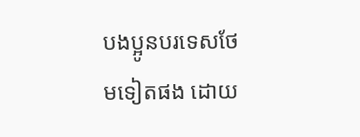បងប្អូនបរទេសថែមទៀតផង ដោយ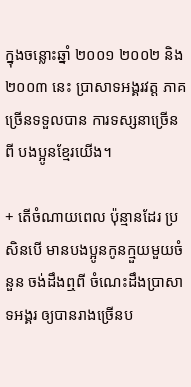ក្នុងចន្លោះឆ្នាំ ២០០១ ២០០២ និង ២០០៣ នេះ ប្រាសាទអង្គរវត្ត ភាគច្រើនទទួលបាន ការទស្សនាច្រើន ពី បងប្អូនខ្មែរយើង។

+ តើចំណាយពេល ប៉ុន្មានដែរ ប្រសិនបើ មានបងប្អូនកូនក្មួយមួយចំនួន ចង់ដឹងឮពី ចំណេះដឹងប្រាសាទអង្គរ ឲ្យបានរាងច្រើនប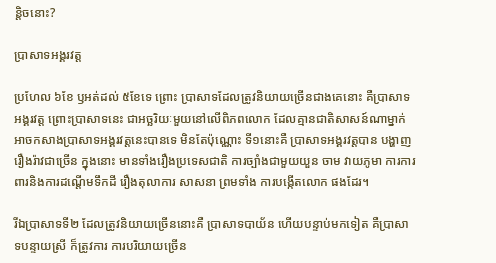ន្តិចនោះ?

ប្រាសាទអង្គរវត្ត

ប្រហែល ៦ខែ ឫអត់ដល់ ៥ខែទេ ព្រោះ ប្រាសាទដែលត្រូវនិយាយច្រើនជាងគេនោះ គឺប្រាសាទអង្គរវត្ត ព្រោះប្រាសាទនេះ ជាអច្ឆរិយៈមួយនៅលើពិភពលោក ដែលគ្មានជាតិសាសន៍ណាម្នាក់ អាចកសាងប្រាសាទអង្គរវត្តនេះបានទេ មិនតែប៉ុណ្ណោះ ទី១នោះគឺ ប្រាសាទអង្គរវត្តបាន បង្ហាញរឿងរ៉ាវជាច្រើន ក្នុងនោះ មានទាំងរឿងប្រទេសជាតិ ការច្បាំងជាមួយយួន ចាម វាយភូមា ការការពារនិងការដណ្តើមទឹកដី រឿងតុលាការ សាសនា ព្រមទាំង ការបង្កើតលោក ផងដែរ។

រីឯប្រាសាទទី២ ដែលត្រូវនិយាយច្រើននោះគឺ ប្រាសាទបាយ័ន ហើយបន្ទាប់មកទៀត គឺប្រាសាទបន្ទាយស្រី ក៏ត្រូវការ ការបរិយាយច្រើន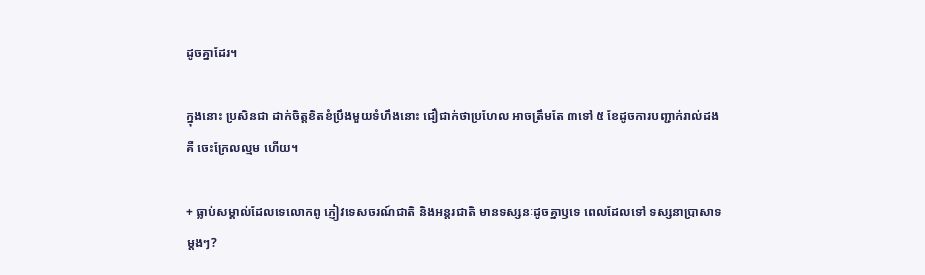ដូចគ្នាដែរ។

ក្នុងនោះ ប្រសិនជា ដាក់ចិត្តខិតខំប្រឹងមួយទំហឹងនោះ ជឿជាក់ថាប្រហែល អាចត្រឹមតែ ៣ទៅ ៥ ខែដូចការបញ្ជាក់រាល់ដង គឺ ចេះក្រែលល្មម ហើយ។

+ ធ្លាប់សម្គាល់ដែលទេលោកពូ ភ្ញៀវទេសចរណ៍ជាតិ និងអន្តរជាតិ មានទស្សនៈដូចគ្នាឫទេ ពេលដែលទៅ ទស្សនាប្រាសាទម្តងៗ?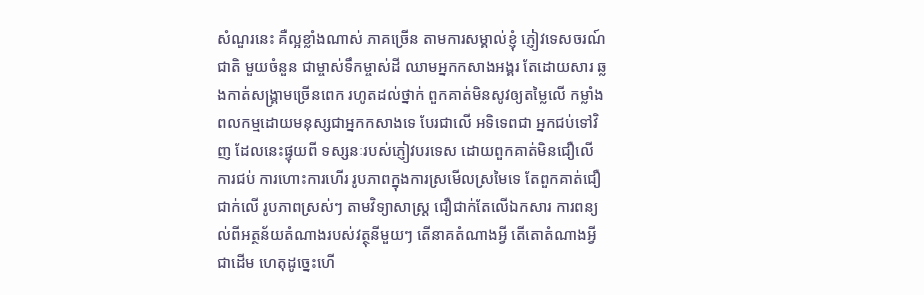សំណួរនេះ គឺល្អខ្លាំងណាស់ ភាគច្រើន តាមការសម្គាល់ខ្ញុំ ភ្ញៀវទេសចរណ៍ជាតិ មួយចំនួន ជាម្ចាស់ទឹកម្ចាស់ដី ឈាមអ្នកកសាងអង្គរ តែដោយសារ ឆ្លងកាត់សង្គ្រាមច្រើនពេក រហូតដល់ថ្នាក់ ពួកគាត់មិនសូវឲ្យតម្លៃលើ កម្លាំងពលកម្មដោយមនុស្សជាអ្នកកសាងទេ បែរជាលើ អទិទេពជា អ្នកជប់ទៅវិញ ដែលនេះផ្ទុយពី ទស្សនៈរបស់ភ្ញៀវបរទេស ដោយពួកគាត់មិនជឿលើ ការជប់ ការហោះការហើរ រូបភាពក្នុងការស្រមើលស្រមៃទេ តែពួកគាត់ជឿជាក់លើ រូបភាពស្រស់ៗ តាមវិទ្យាសាស្ត្រ ជឿជាក់តែលើឯកសារ ការពន្យល់ពីអត្ថន័យតំណាងរបស់វត្ថុនីមួយៗ តើនាគតំណាងអ្វី តើតោតំណាងអ្វី ជាដើម ហេតុដូច្នេះហើ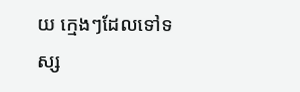យ ក្មេងៗដែលទៅទស្ស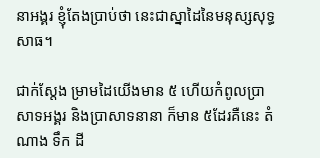នាអង្គរ ខ្ញុំតែងប្រាប់ថា នេះជាស្នាដៃនៃមនុស្សសុទ្ធសាធ។

ជាក់ស្តែង ម្រាមដៃយើងមាន ៥ ហើយកំពូលប្រាសាទអង្គរ និងប្រាសាទនានា ក៏មាន ៥ដែរគឺនេះ តំណាង ទឹក ដី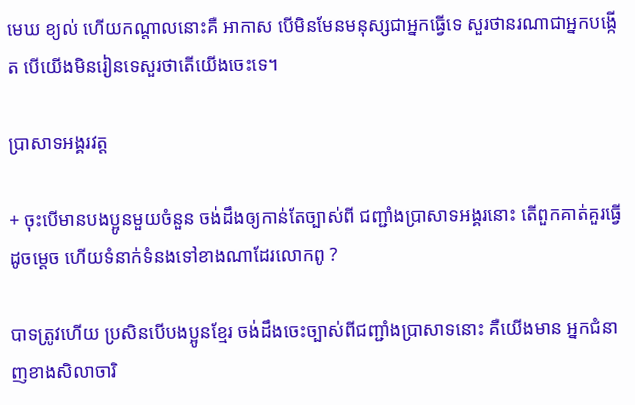មេឃ ខ្យល់ ហើយកណ្តាលនោះគឺ អាកាស បើមិនមែនមនុស្សជាអ្នកធ្វើទេ សួរថានរណាជាអ្នកបង្កើត បើយើងមិនរៀនទេសួរថាតើយើងចេះទេ។

ប្រាសាទអង្គរវត្ត

+ ចុះបើមានបងប្អូនមួយចំនួន ចង់ដឹងឲ្យកាន់តែច្បាស់ពី ជញ្ជាំងប្រាសាទអង្គរនោះ តើពួកគាត់គួរធ្វើដូចម្តេច ហើយទំនាក់ទំនងទៅខាងណាដែរលោកពូ ?

បាទត្រូវហើយ ប្រសិនបើបងប្អូនខ្មែរ ចង់ដឹងចេះច្បាស់ពីជញ្ជាំងប្រាសាទនោះ គឺយើងមាន អ្នកជំនាញខាងសិលាចារិ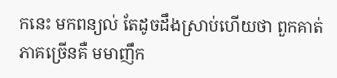កនេះ មកពន្យល់ តែដូចដឹងស្រាប់ហើយថា ពួកគាត់ភាគច្រើនគឺ មមាញឹក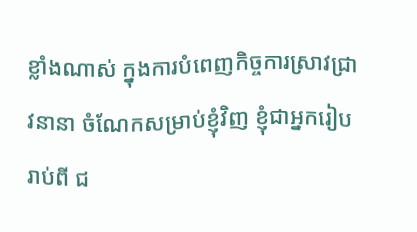ខ្លាំងណាស់ ក្នុងការបំពេញកិច្ចការស្រាវជ្រាវនានា ចំណែកសម្រាប់ខ្ញុំវិញ ខ្ញុំជាអ្នករៀបរាប់ពី ជ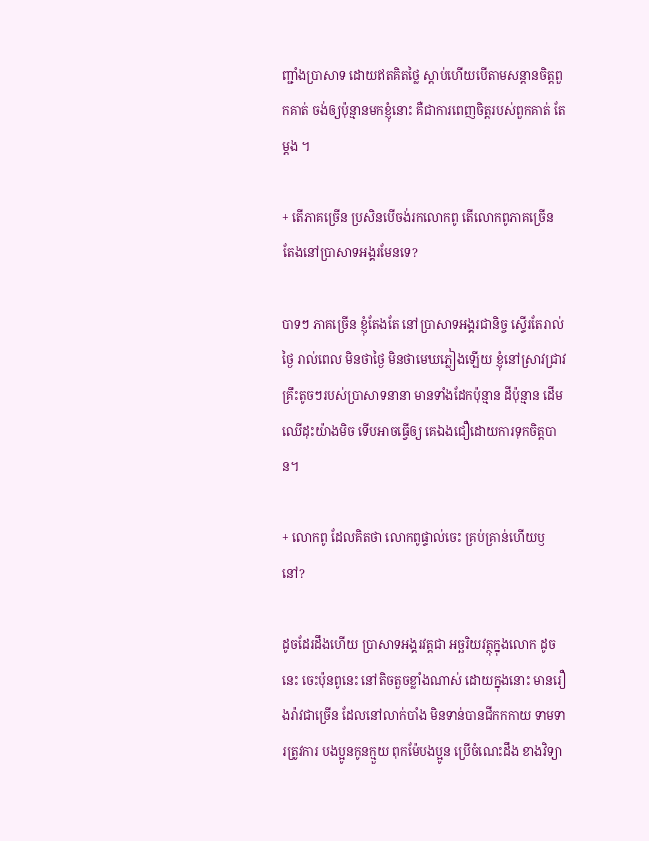ញ្ជាំងប្រាសាទ ដោយឥតគិតថ្លៃ ស្តាប់ហើយបើតាមសន្តានចិត្តពួកគាត់ ចង់ឲ្យប៉ុន្មានមកខ្ញុំនោះ គឺជាការពេញចិត្តរបស់ពួកគាត់ តែម្តង ។

+ តើភាគច្រើន ប្រសិនបើចង់រកលោកពូ តើលោកពូភាគច្រើន តែងនៅប្រាសាទអង្គរមែនទេ?

បាទៗ ភាគច្រើន ខ្ញុំតែងតែ នៅប្រាសាទអង្គរជានិច្ច ស្ទើរតែរាល់ថ្ងៃ រាល់ពេល មិនថាថ្ងៃ មិនថាមេឃភ្លៀងឡើយ ខ្ញុំនៅស្រាវជ្រាវគ្រឹះតូចៗរបស់ប្រាសាទនានា មានទាំងដែកប៉ុន្មាន ដីប៉ុន្មាន ដើមឈើដុះយ៉ាងមិច ទើបអាចធ្វើឲ្យ គេឯងជឿដោយការទុកចិត្តបាន។

+ លោកពូ ដែលគិតថា លោកពូផ្ទាល់ចេះ គ្រប់គ្រាន់ហើយឫនៅ?

ដូចដែរដឹងហើយ ប្រាសាទអង្គរវត្តជា អច្ឆរិយវត្ថុក្នុងលោក ដូចនេះ ចេះប៉ុនពូនេះ នៅតិចតួចខ្លាំងណាស់ ដោយក្នុងនោះ មានរឿងរ៉ាវជាច្រើន ដែលនៅលាក់បាំង មិនទាន់បានជីកកកាយ ទាមទារត្រូវការ បងប្អូនកូនក្មួយ ពុកម៉ែបងប្អូន ប្រើចំណេះដឹង ខាងវិទ្យា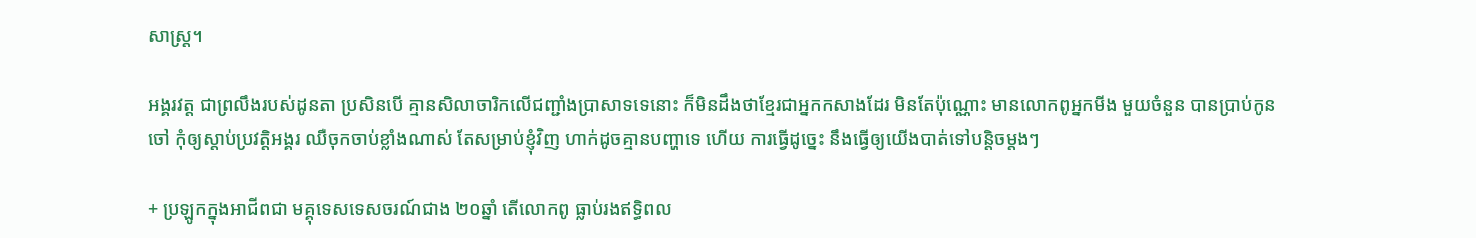សាស្ត្រ។

អង្គរវត្ត ជាព្រលឹងរបស់ដូនតា ប្រសិនបើ គ្មានសិលាចារិកលើជញ្ជាំងប្រាសាទទេនោះ ក៏មិនដឹងថាខ្មែរជាអ្នកកសាងដែរ មិនតែប៉ុណ្ណោះ មានលោកពូអ្នកមីង មួយចំនួន បានប្រាប់កូនចៅ កុំឲ្យស្តាប់ប្រវត្តិអង្គរ ឈឺចុកចាប់ខ្លាំងណាស់ តែសម្រាប់ខ្ញុំវិញ ហាក់ដូចគ្មានបញ្ហាទេ ហើយ ការធ្វើដូច្នេះ នឹងធ្វើឲ្យយើងបាត់ទៅបន្តិចម្តងៗ

+ ប្រឡូកក្នុងអាជីពជា មគ្គុទេសទេសចរណ៍ជាង ២០ឆ្នាំ តើលោកពូ ធ្លាប់រងឥទ្ធិពល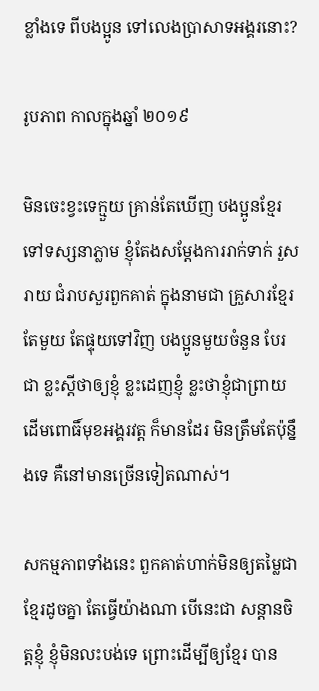ខ្លាំងទេ ពីបងប្អូន ទៅលេងប្រាសាទអង្គរនោះ?

រូបភាព កាលក្នុងឆ្នាំ ២០១៩

មិនចេះខ្វះទេក្មួយ គ្រាន់តែឃើញ បងប្អូនខ្មែរទៅទស្សនាភ្លាម ខ្ញុំតែងសម្តែងការរាក់ទាក់ រួសរាយ ជំរាបសួរពួកគាត់ ក្នុងនាមជា គ្រួសារខ្មែរតែមួយ តែផ្ទុយទៅវិញ បងប្អូនមួយចំនួន បែរជា ខ្លះស្តីថាឲ្យខ្ញុំ ខ្លះដេញខ្ញុំ ខ្លះថាខ្ញុំជាព្រាយដើមពោធិ៍មុខអង្គរវត្ត ក៏មានដែរ មិនត្រឹមតែប៉ុន្នឹងទេ គឺនៅមានច្រើនទៀតណាស់។

សកម្មភាពទាំងនេះ ពួកគាត់ហាក់មិនឲ្យតម្លៃជាខ្មែរដូចគ្នា តែធ្វើយ៉ាងណា បើនេះជា សន្តានចិត្តខ្ញុំ ខ្ញុំមិនលះបង់ទេ ព្រោះដើម្បីឲ្យខ្មែរ បាន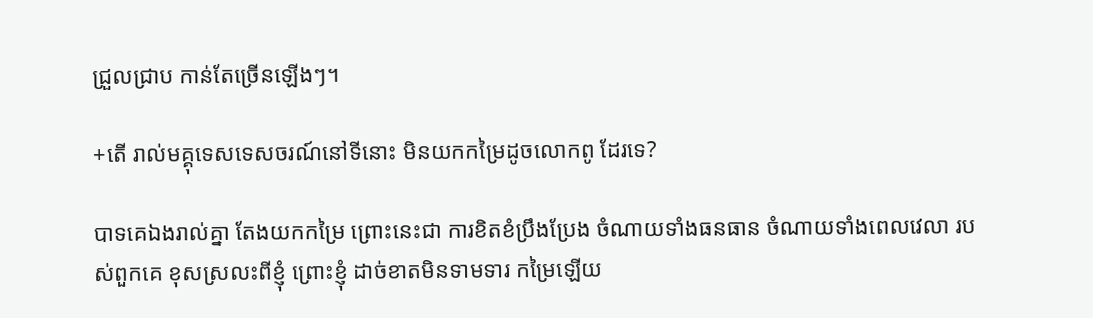ជ្រួលជ្រាប កាន់តែច្រើនឡើងៗ។

+តើ រាល់មគ្គុទេសទេសចរណ៍នៅទីនោះ មិនយកកម្រៃដូចលោកពូ ដែរទេ?

បាទគេឯងរាល់គ្នា តែងយកកម្រៃ ព្រោះនេះជា ការខិតខំប្រឹងប្រែង ចំណាយទាំងធនធាន ចំណាយទាំងពេលវេលា របស់ពួកគេ ខុសស្រលះពីខ្ញុំ ព្រោះខ្ញុំ ដាច់ខាតមិនទាមទារ កម្រៃឡើយ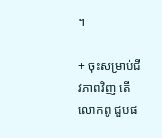។

+ ចុះសម្រាប់ជីវភាពវិញ តើលោកពូ ជួបផ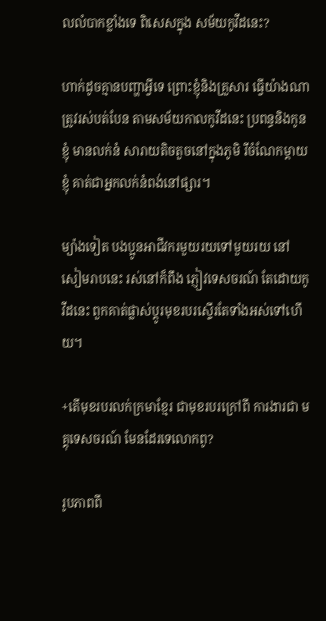លលំបាកខ្លាំងទេ ពិសេសក្នុង សម័យកូវីដនេះ?

ហាក់ដូចគ្មានបញ្ហាអ្វីទេ ព្រោះខ្ញុំនិងគ្រួសារ ធ្វើយ៉ាងណាត្រូវរស់បត់បែន តាមសម័យកាលកូវីដនេះ ប្រពន្ធនិងកូនខ្ញុំ មានលក់នំ សារាយតិចតួចនៅក្នុងភូមិ រីចំណែកម្តាយខ្ញុំ គាត់ជាអ្នកលក់នំពង់នៅផ្សារ។

ម្យ៉ាងទៀត បងប្អូនអាជីវករមួយរយទៅមួយរយ នៅសៀមរាបនេះ រស់នៅក៏ពឹង ភ្ញៀវទេសចរណ៍ តែដោយកូវីដនេះ ពួកគាត់ផ្លាស់ប្តូរមុខរបរស្ទើរតែទាំងអស់ទៅហើយ។

+តើមុខរបរលក់ក្រមាខ្មែរ ជាមុខរបរក្រៅពី ការងារជា មគ្គុទេសចរណ៍ មែនដែរទេលោកពូ?

រូបភាពពី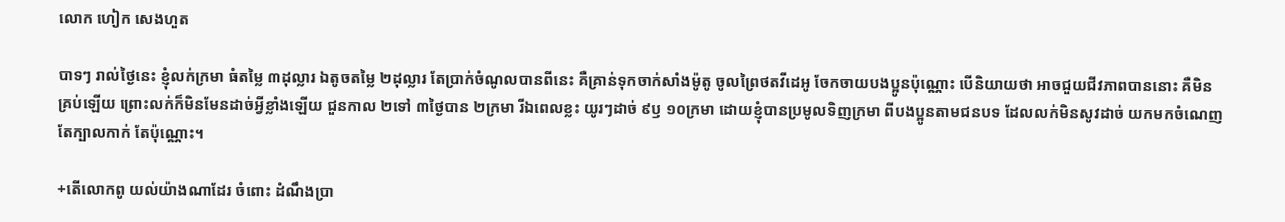លោក ហៀក សេងហួត

បាទៗ រាល់ថ្ងៃនេះ ខ្ញុំលក់ក្រមា ធំតម្លៃ ៣ដុល្លារ ឯតូចតម្លៃ ២ដុល្លារ តែប្រាក់ចំណូលបានពីនេះ គឺគ្រាន់ទុកចាក់សាំងម៉ូតូ ចូលព្រៃថតវីដេអូ ចែកចាយបងប្អូនប៉ុណ្ណោះ បើនិយាយថា អាចជួយជីវភាពបាននោះ គឺមិនគ្រប់ឡើយ ព្រោះលក់ក៏មិនមែនដាច់អ្វីខ្លាំងឡើយ ជួនកាល ២ទៅ ៣ថ្ងៃបាន ២ក្រមា រីឯពេលខ្លះ យូរៗដាច់ ៩ឫ ១០ក្រមា ដោយខ្ញុំបានប្រមូលទិញក្រមា ពីបងប្អូនតាមជនបទ ដែលលក់មិនសូវដាច់ យកមកចំណេញតែក្បាលកាក់ តែប៉ុណ្ណោះ។

+តើលោកពូ យល់យ៉ាងណាដែរ ចំពោះ ដំណឹងប្រា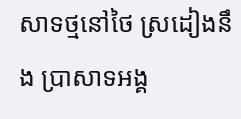សាទថ្មនៅថៃ ស្រដៀងនឹង ប្រាសាទអង្គ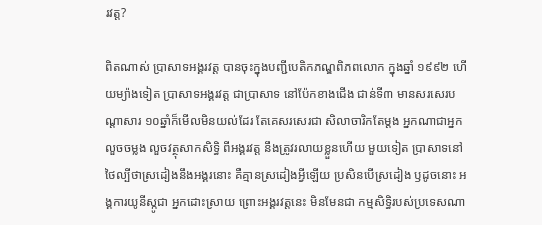រវត្ត?

ពិតណាស់ ប្រាសាទអង្គរវត្ត បានចុះក្នុងបញ្ជីបេតិកភណ្ឌពិភពលោក ក្នុងឆ្នាំ ១៩៩២ ហើយម្យ៉ាងទៀត ប្រាសាទអង្គរវត្ត ជាប្រាសាទ នៅប៉ែកខាងជើង ជាន់ទី៣ មានសរសេរបណ្តាសារ ១០ឆ្នាំក៏មើលមិនយល់ដែរ តែគេសរសេរជា សិលាចារិកតែម្តង អ្នកណាជាអ្នកលួចចម្លង លួចវត្ថុសាកសិទ្ធិ ពីអង្គរវត្ត នឹងត្រូវរលាយខ្លួនហើយ មួយទៀត ប្រាសាទនៅថៃល្បីថាស្រដៀងនឹងអង្គរនោះ គឺគ្មានស្រដៀងអ្វីឡើយ ប្រសិនបើស្រដៀង ឫដូចនោះ អង្គការយូនីស្កូជា អ្នកដោះស្រាយ ព្រោះអង្គរវត្តនេះ មិនមែនជា កម្មសិទ្ធិរបស់ប្រទេសណា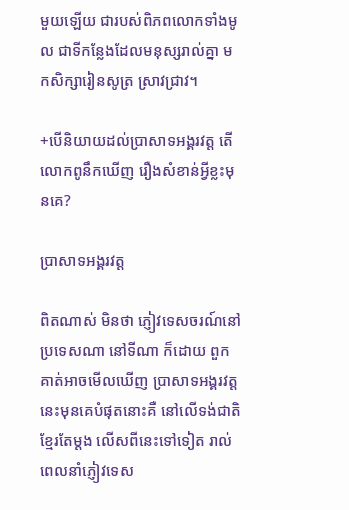មួយឡើយ ជារបស់ពិភពលោកទាំងមូល ជាទីកន្លែងដែលមនុស្សរាល់គ្នា មកសិក្សារៀនសូត្រ ស្រាវជ្រាវ។

+បើនិយាយដល់ប្រាសាទអង្គរវត្ត តើលោកពូនឹកឃើញ រឿងសំខាន់អ្វីខ្លះមុនគេ?

ប្រាសាទអង្គរវត្ត

ពិតណាស់ មិនថា ភ្ញៀវទេសចរណ៍នៅប្រទេសណា នៅទីណា ក៏ដោយ ពួកគាត់អាចមើលឃើញ ប្រាសាទអង្គរវត្តនេះមុនគេបំផុតនោះគឺ នៅលើទង់ជាតិខ្មែរតែម្តង លើសពីនេះទៅទៀត រាល់ពេលនាំភ្ញៀវទេស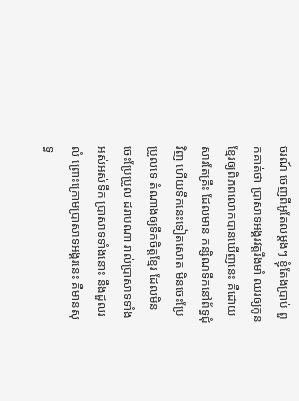ចរណ៍ ចេញពីអូតែលម្តងៗ ខ្ញុំតែងប្រាប់ ពួកគាត់ថា ប្រាសាទអង្គរវត្តរឹងមាំ ឈរឲ្យកូនខ្មែរឲ្យពិភពលោកបានឃើញនេះ គឺដោយសារតែគ្រឹះ ដែលមាន កន្សិណទឹកនៅព័ទ្ធជុំវិញ ហើយទឹកនេះទៀតសោត មិនចេះប្រែប្រួលទេ តំណាងឲ្យទឹកចិត្តខ្មែរ ដែលមិនចេះប្រែប្រួល ដរាបណា រាល់ប្រាសាទទាំងអស់អស់ទឹក ប្រាសាទទាំងនោះ នឹងដួលរលំ ព្រោះក្រោមប្រាសាទអង្គរនេះ គឺមានសុទ្ធ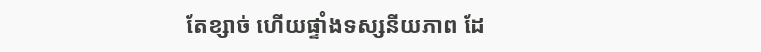តែខ្សាច់ ហើយផ្ទាំងទស្សនីយភាព ដែ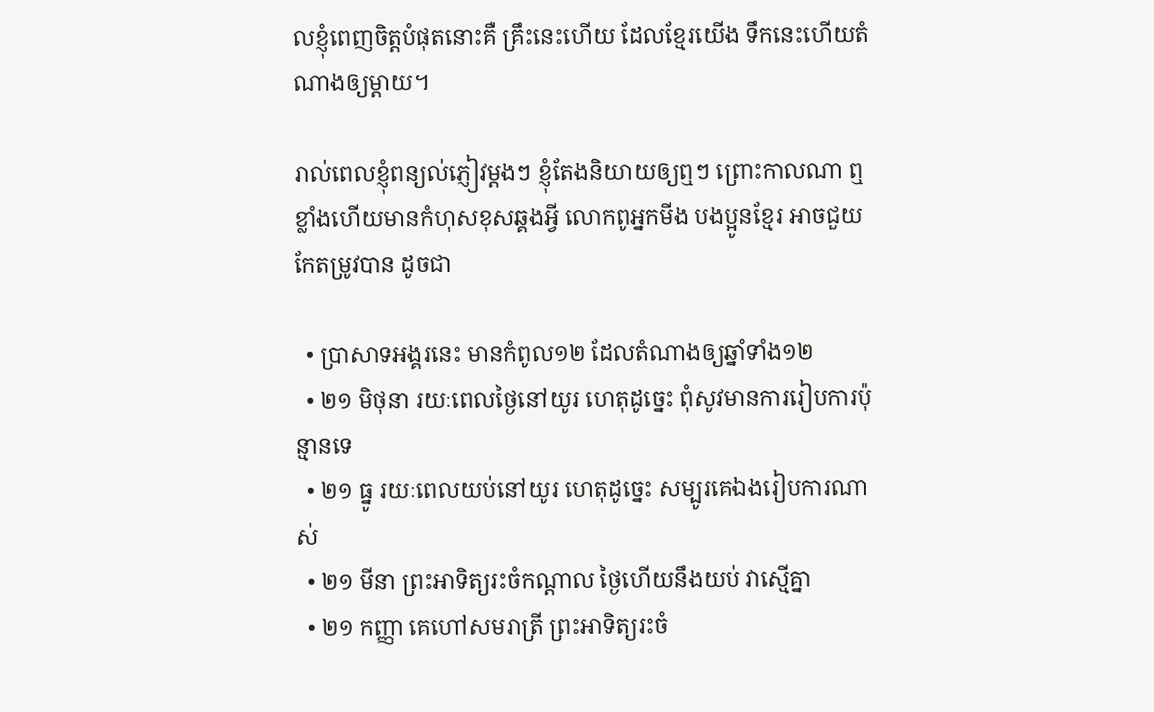លខ្ញុំពេញចិត្តបំផុតនោះគឺ គ្រឹះនេះហើយ ដែលខ្មែរយើង ទឹកនេះហើយតំណាងឲ្យម្តាយ។

រាល់ពេលខ្ញុំពន្យល់ភ្ញៀវម្តងៗ ខ្ញុំតែងនិយាយឲ្យឮៗ ព្រោះកាលណា ឮខ្លាំងហើយមានកំហុសខុសឆ្គងអ្វី លោកពូអ្នកមីង បងប្អូនខ្មែរ អាចជួយកែតម្រូវបាន ដូចជា

  • ប្រាសាទអង្គរនេះ មានកំពូល១២ ដែលតំណាងឲ្យឆ្នាំទាំង១២
  • ២១ មិថុនា រយៈពេលថ្ងៃនៅយូរ ហេតុដូច្នេះ ពុំសូវមានការរៀបការប៉ុន្មានទេ
  • ២១ ធ្នូ រយៈពេលយប់នៅយូរ ហេតុដូច្នេះ សម្បូរគេឯងរៀបការណាស់
  • ២១ មីនា ព្រះអាទិត្យរះចំកណ្តាល ថ្ងៃហើយនឹងយប់ វាស្មើគ្នា
  • ២១ កញ្ញា គេហៅសមរាត្រី ព្រះអាទិត្យរះចំ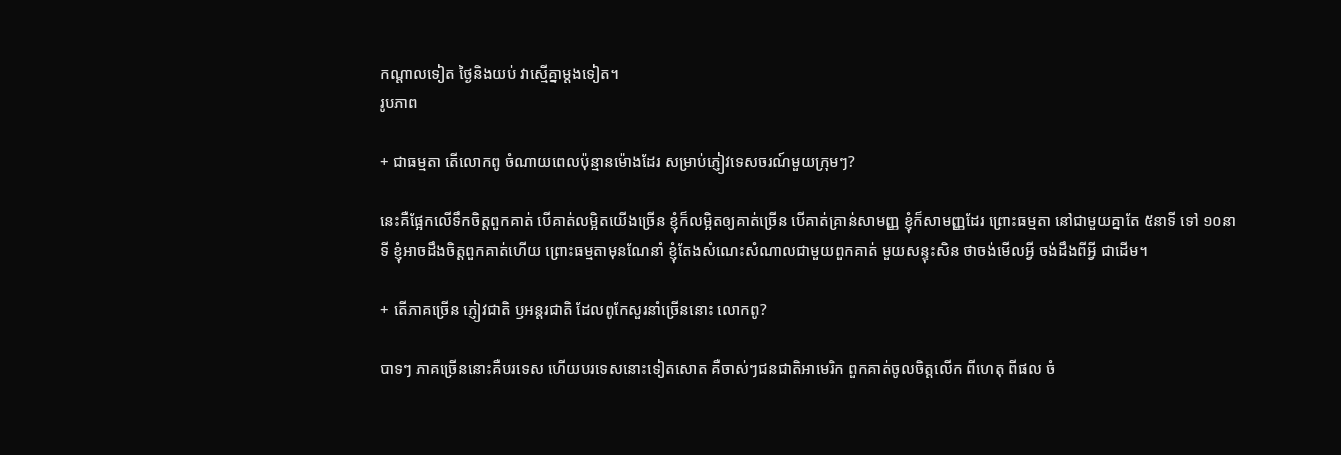កណ្តាលទៀត ថ្ងៃនិងយប់ វាស្មើគ្នាម្តងទៀត។
រូបភាព

+ ជាធម្មតា តើលោកពូ ចំណាយពេលប៉ុន្មានម៉ោងដែរ សម្រាប់ភ្ញៀវទេសចរណ៍មួយក្រុមៗ?

នេះគឺផ្អែកលើទឹកចិត្តពួកគាត់ បើគាត់លម្អិតយើងច្រើន ខ្ញុំក៏លម្អិតឲ្យគាត់ច្រើន បើគាត់គ្រាន់សាមញ្ញ ខ្ញុំក៏សាមញ្ញដែរ ព្រោះធម្មតា នៅជាមួយគ្នាតែ ៥នាទី ទៅ ១០នាទី ខ្ញុំអាចដឹងចិត្តពួកគាត់ហើយ ព្រោះធម្មតាមុនណែនាំ ខ្ញុំតែងសំណេះសំណាលជាមួយពួកគាត់ មួយសន្ទុះសិន ថាចង់មើលអ្វី ចង់ដឹងពីអ្វី ជាដើម។

+ តើភាគច្រើន ភ្ញៀវជាតិ ឫអន្តរជាតិ ដែលពូកែសួរនាំច្រើននោះ លោកពូ?

បាទៗ ភាគច្រើននោះគឺបរទេស ហើយបរទេសនោះទៀតសោត គឺចាស់ៗជនជាតិអាមេរិក ពួកគាត់ចូលចិត្តលើក ពីហេតុ ពីផល ចំ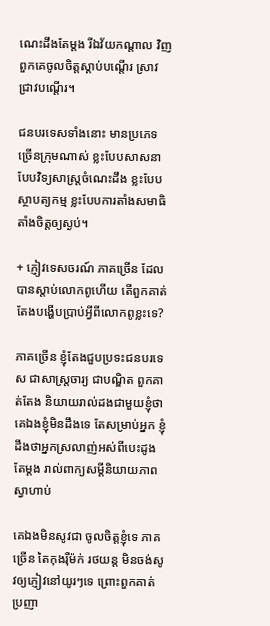ណេះដឹងតែម្តង រីឯវ័យកណ្តាល វិញ ពួកគេចូលចិត្តស្តាប់បណ្តើរ ស្រាវជ្រាវបណ្តើរ។

ជនបរទេសទាំងនោះ មានប្រភេទច្រើនក្រុមណាស់ ខ្លះបែបសាសនា បែបវិទ្យសាស្ត្រចំណេះដឹង ខ្លះបែបស្ថាបត្យកម្ម ខ្លះបែបការតាំងសមាធិ តាំងចិត្តឲ្យស្ងប់។

+ ភ្ញៀវទេសចរណ៍ ភាគច្រើន ដែលបានស្តាប់លោកពូហើយ តើពួកគាត់តែងបង្ហើបប្រាប់អ្វីពីលោកពូខ្លះទេ?

ភាគច្រើន ខ្ញុំតែងជួបប្រទះជនបរទេស ជាសាស្ត្រចារ្យ ជាបណ្ឌិត ពួកគាត់តែង និយាយរាល់ដងជាមួយខ្ញុំថា គេឯងខ្ញុំមិនដឹងទេ តែសម្រាប់អ្នក ខ្ញុំដឹងថាអ្នកស្រលាញ់អស់ពីបេះដូងតែម្តង រាល់ពាក្យសម្តីនិយាយភាពស្វាហាប់

គេឯងមិនសូវជា ចូលចិត្តខ្ញុំទេ ភាគច្រើន តៃកុងរ៉ឺម៉ក់ រថយន្ត មិនចង់សូវឲ្យភ្ញៀវនៅយូរៗទេ ព្រោះពួកគាត់ប្រញា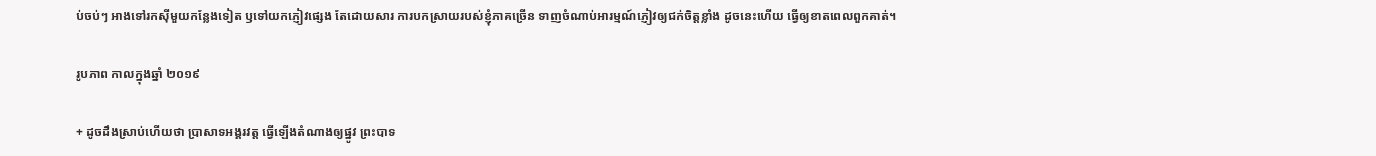ប់ចប់ៗ អាងទៅរកស៊ីមួយកន្លែងទៀត ឫទៅយកភ្ញៀវផ្សេង តែដោយសារ ការបកស្រាយរបស់ខ្ញុំភាគច្រើន ទាញចំណាប់អារម្មណ៍ភ្ញៀវឲ្យជក់ចិត្តខ្លាំង ដូចនេះហើយ ធ្វើឲ្យខាតពេលពួកគាត់។

រូបភាព កាលក្នុងឆ្នាំ ២០១៩

+ ដូចដឹងស្រាប់ហើយថា ប្រាសាទអង្គរវត្ត ធ្វើឡើងតំណាងឲ្យផ្នូវ ព្រះបាទ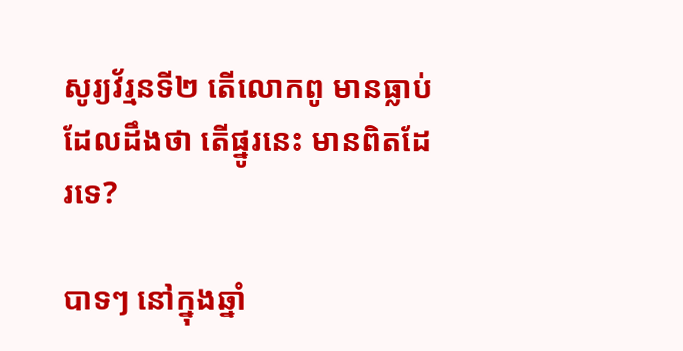សូរ្យវ័រ្មនទី២ តើលោកពូ មានធ្លាប់ដែលដឹងថា តើផ្នូរនេះ មានពិតដែរទេ?

បាទៗ នៅក្នុងឆ្នាំ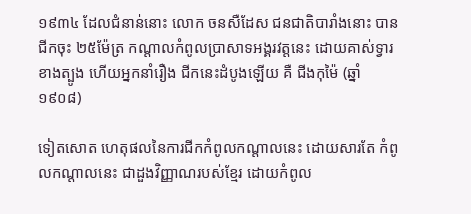១៩៣៤ ដែលជំនាន់នោះ លោក ចនសឺដែស ជនជាតិបារាំងនោះ បានជីកចុះ ២៥ម៉ែត្រ កណ្តាលកំពូលប្រាសាទអង្គរវត្តនេះ ដោយគាស់ទ្វារខាងត្បូង ហើយអ្នកនាំរឿង ជីកនេះដំបូងឡើយ គឺ ជីងកុម៉ៃ (ឆ្នាំ ១៩០៨)

ទៀតសោត ហេតុផលនៃការជីកកំពូលកណ្តាលនេះ ដោយសារតែ កំពូលកណ្តាលនេះ ជាដួងវិញ្ញាណរបស់ខ្មែរ ដោយកំពូល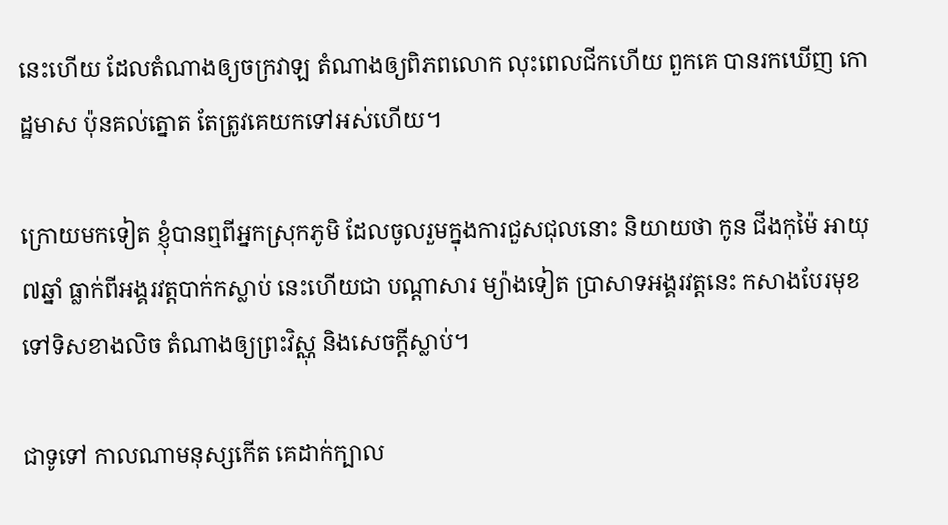នេះហើយ ដែលតំណាងឲ្យចក្រវាឡ តំណាងឲ្យពិភពលោក លុះពេលជីកហើយ ពួកគេ បានរកឃើញ កោដ្ឋមាស ប៉ុនគល់ត្នោត តែត្រូវគេយកទៅអស់ហើយ។

ក្រោយមកទៀត ខ្ញុំបានឮពីអ្នកស្រុកភូមិ ដែលចូលរួមក្នុងការជួសជុលនោះ និយាយថា កូន ជីងកុម៉ៃ អាយុ៧ឆ្នាំ ធ្លាក់ពីអង្គរវត្តបាក់កស្លាប់ នេះហើយជា បណ្តាសារ ម្យ៉ាងទៀត ប្រាសាទអង្គរវត្តនេះ កសាងបែរមុខទៅទិសខាងលិច តំណាងឲ្យព្រះវិស្ណុ និងសេចក្តីស្លាប់។

ជាទូទៅ កាលណាមនុស្សកើត គេដាក់ក្បាល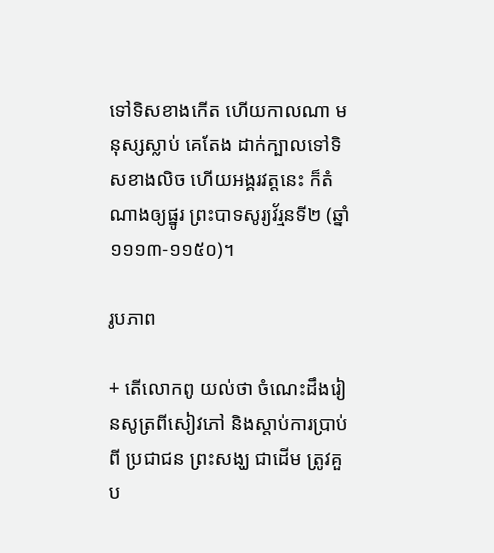ទៅទិសខាងកើត ហើយកាលណា មនុស្សស្លាប់ គេតែង ដាក់ក្បាលទៅទិសខាងលិច ហើយអង្គរវត្តនេះ ក៏តំណាងឲ្យផ្នូរ ព្រះបាទសូរ្យវ័រ្មនទី២ (ឆ្នាំ ១១១៣-១១៥០)។

រូបភាព

+ តើលោកពូ យល់ថា ចំណេះដឹងរៀនសូត្រពីសៀវភៅ និងស្តាប់ការប្រាប់ពី ប្រជាជន ព្រះសង្ឃ ជាដើម ត្រូវគួប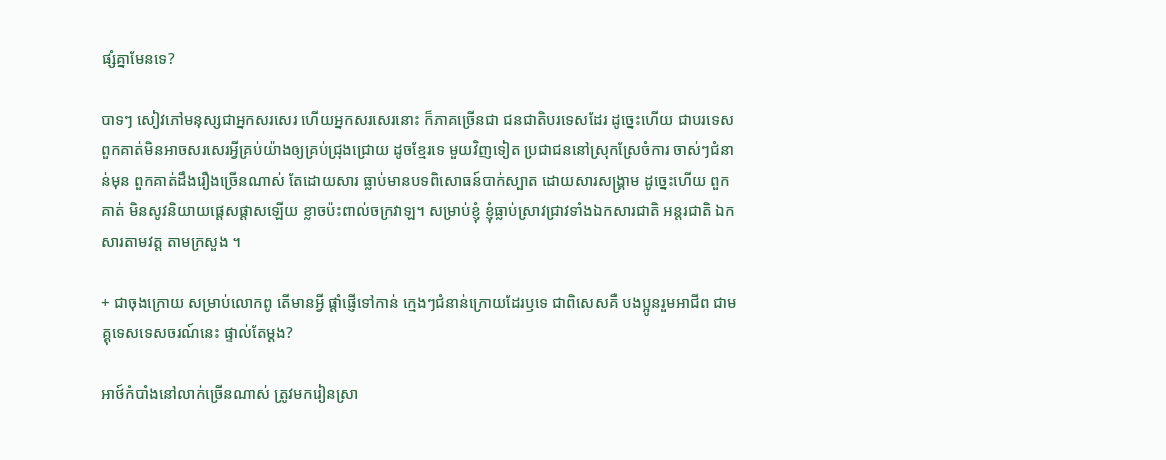ផ្សំគ្នាមែនទេ?

បាទៗ សៀវភៅមនុស្សជាអ្នកសរសេរ ហើយអ្នកសរសេរនោះ ក៏ភាគច្រើនជា ជនជាតិបរទេសដែរ ដូច្នេះហើយ ជាបរទេស ពួកគាត់មិនអាចសរសេរអ្វីគ្រប់យ៉ាងឲ្យគ្រប់ជ្រុងជ្រោយ ដូចខ្មែរទេ មួយវិញទៀត ប្រជាជននៅស្រុកស្រែចំការ ចាស់ៗជំនាន់មុន ពួកគាត់ដឹងរឿងច្រើនណាស់ តែដោយសារ ធ្លាប់មានបទពិសោធន៍បាក់ស្បាត ដោយសារសង្គ្រាម ដូច្នេះហើយ ពួកគាត់ មិនសូវនិយាយផ្តេសផ្តាសឡើយ ខ្លាចប៉ះពាល់ចក្រវាឡ។ សម្រាប់ខ្ញុំ ខ្ញុំធ្លាប់ស្រាវជ្រាវទាំងឯកសារជាតិ អន្តរជាតិ ឯកសារតាមវត្ត តាមក្រសួង ។

+ ជាចុងក្រោយ សម្រាប់លោកពូ តើមានអ្វី ផ្តាំផ្ញើទៅកាន់ ក្មេងៗជំនាន់ក្រោយដែរឫទេ ជាពិសេសគឺ បងប្អូនរួមអាជីព ជាមគ្គុទេសទេសចរណ៍នេះ ផ្ទាល់តែម្តង?

អាថ៍កំបាំងនៅលាក់ច្រើនណាស់ ត្រូវមករៀនស្រា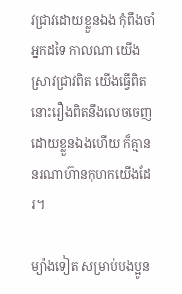វជ្រាវដោយខ្លួនឯង កុំពឹងចាំអ្នកដទៃ កាលណា យើងស្រាវជ្រាវពិត យើងធ្វើពិត នោះរឿងពិតនឹងលេចចេញដោយខ្លួនឯងហើយ ក៏គ្មាននរណាហ៊ានកុហកយើងដែរ។

ម្យ៉ាងទៀត សម្រាប់បងប្អូន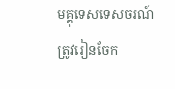មគ្គុទេសទេសចរណ៍ ត្រូវរៀនចែក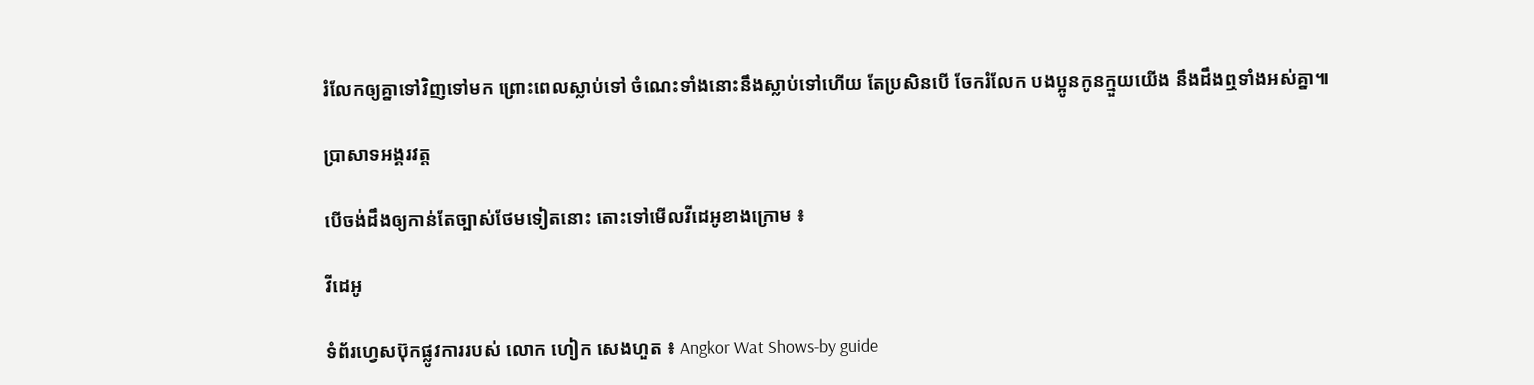រំលែកឲ្យគ្នាទៅវិញទៅមក ព្រោះពេលស្លាប់ទៅ ចំណេះទាំងនោះនឹងស្លាប់ទៅហើយ តែប្រសិនបើ ចែករំលែក បងប្អូនកូនក្មួយយើង នឹងដឹងឮទាំងអស់គ្នា៕

ប្រាសាទអង្គរវត្ត

បើចង់ដឹងឲ្យកាន់តែច្បាស់ថែមទៀតនោះ តោះទៅមើលវីដេអូខាងក្រោម ៖

វីដេអូ

ទំព័រហ្វេសប៊ុកផ្លូវការរបស់ លោក ហៀក សេងហួត ៖ Angkor Wat Shows-by guide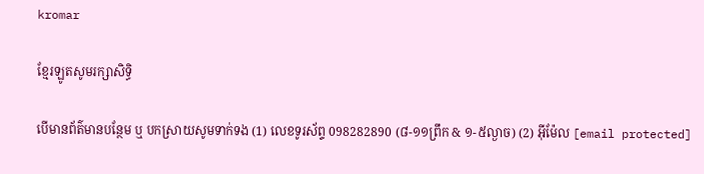kromar

ខ្មែរឡូតសូមរក្សាសិទ្ធិ

បើមានព័ត៌មានបន្ថែម ឬ បកស្រាយសូមទាក់ទង (1) លេខទូរស័ព្ទ 098282890 (៨-១១ព្រឹក & ១-៥ល្ងាច) (2) អ៊ីម៉ែល [email protected]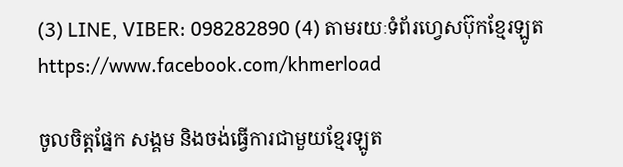(3) LINE, VIBER: 098282890 (4) តាមរយៈទំព័រហ្វេសប៊ុកខ្មែរឡូត https://www.facebook.com/khmerload

ចូលចិត្តផ្នែក សង្គម និងចង់ធ្វើការជាមួយខ្មែរឡូត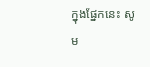ក្នុងផ្នែកនេះ សូម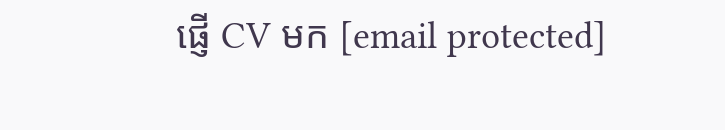ផ្ញើ CV មក [email protected]